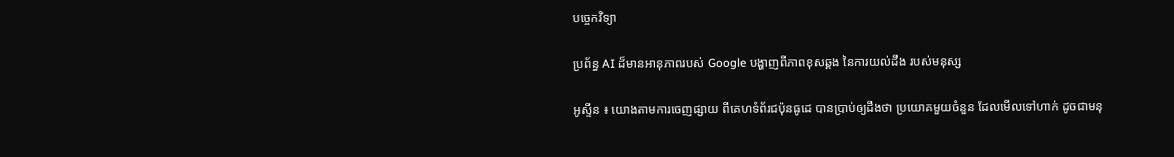បច្ចេកវិទ្យា

ប្រព័ន្ធ AI ដ៏មានអានុភាពរបស់ Google បង្ហាញពីភាពខុសឆ្គង នៃការយល់ដឹង របស់មនុស្ស

អូស្ទីន ៖ យោងតាមការចេញផ្សាយ ពីគេហទំព័រជប៉ុនធូដេ បានប្រាប់ឲ្យដឹងថា ប្រយោគមួយចំនួន ដែលមើលទៅហាក់ ដូចជាមនុ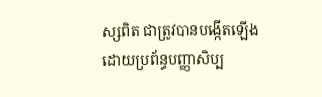ស្សពិត ជាត្រូវបានបង្កើតឡើង ដោយប្រព័ន្ធបញ្ញាសិប្ប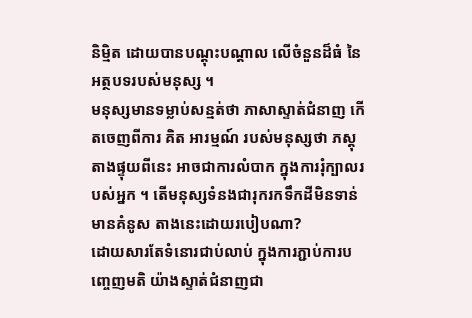និម្មិត ដោយបានបណ្តុះបណ្តាល លើចំនួនដ៏ធំ នៃអត្ថបទរបស់មនុស្ស ។
មនុស្សមានទម្លាប់សន្មត់ថា ភាសាស្ទាត់ជំនាញ កើតចេញពីការ គិត អារម្មណ៍ របស់មនុស្សថា ភស្តុតាងផ្ទុយពីនេះ អាចជាការលំបាក ក្នុងការរុំក្បាលរបស់អ្នក ។ តើមនុស្សទំនងជារុករកទឹកដីមិនទាន់មានគំនូស តាងនេះដោយរបៀបណា?
ដោយសារតែទំនោរជាប់លាប់ ក្នុងការភ្ជាប់ការបញ្ចេញមតិ យ៉ាងស្ទាត់ជំនាញជា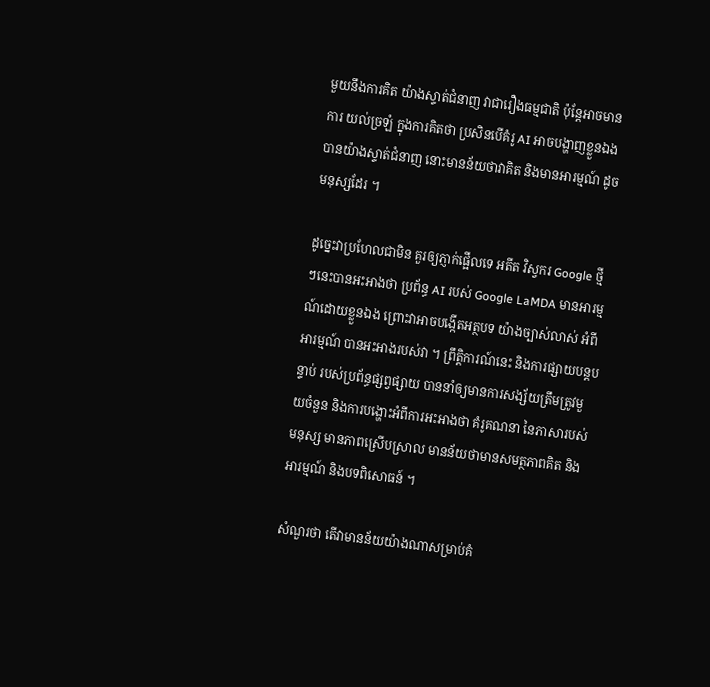មួយនឹងការគិត យ៉ាងស្ទាត់ជំនាញ វាជារឿងធម្មជាតិ ប៉ុន្តែអាចមានការ យល់ច្រឡំ ក្នុងការគិតថា ប្រសិនបើគំរូ AI អាចបង្ហាញខ្លួនឯងបានយ៉ាងស្ទាត់ជំនាញ នោះមានន័យថាវាគិត និងមានអារម្មណ៍ ដូចមនុស្សដែរ ។

ដូច្នេះវាប្រហែលជាមិន គួរឲ្យភ្ញាក់ផ្អើលទេ អតីត វិស្វករ Google ថ្មីៗនេះបានអះអាងថា ប្រព័ន្ធ AI របស់ Google LaMDA មានអារម្មណ៍ដោយខ្លួនឯង ព្រោះវាអាចបង្កើតអត្ថបទ យ៉ាងច្បាស់លាស់ អំពីអារម្មណ៍ បានអះអាងរបស់វា ។ ព្រឹត្តិការណ៍នេះ និងការផ្សាយបន្តបន្ទាប់ របស់ប្រព័ន្ធផ្សព្វផ្សាយ បាននាំឲ្យមានការសង្ស័យត្រឹមត្រូវមួយចំនួន និងការបង្ហោះអំពីការអះអាងថា គំរូគណនា នៃភាសារបស់មនុស្ស មានភាពស្រើបស្រាល មានន័យថាមានសមត្ថភាពគិត និងអារម្មណ៍ និងបទពិសោធន៍ ។

សំណួរថា តើវាមានន័យយ៉ាងណាសម្រាប់គំ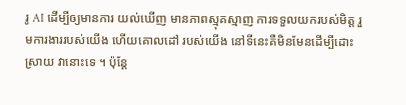រូ AI ដើម្បីឲ្យមានការ យល់ឃើញ មានភាពស្មុគស្មាញ ការទទួលយករបស់មិត្ត រួមការងាររបស់យើង ហើយគោលដៅ របស់យើង នៅទីនេះគឺមិនមែនដើម្បីដោះស្រាយ វានោះទេ ។ ប៉ុន្តែ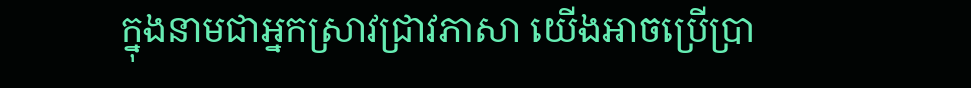ក្នុងនាមជាអ្នកស្រាវជ្រាវភាសា យើងអាចប្រើប្រា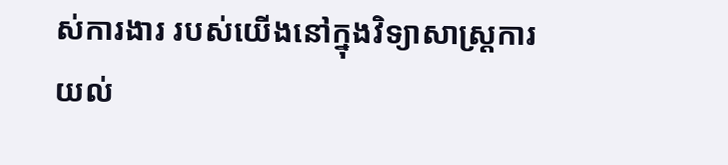ស់ការងារ របស់យើងនៅក្នុងវិទ្យាសាស្ត្រការយល់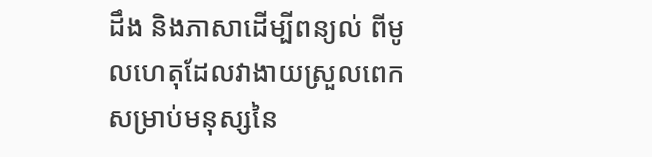ដឹង និងភាសាដើម្បីពន្យល់ ពីមូលហេតុដែលវាងាយស្រួលពេក សម្រាប់មនុស្សនៃ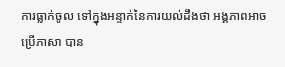ការធ្លាក់ចូល ទៅក្នុងអន្ទាក់នៃការយល់ដឹងថា អង្គភាពអាចប្រើភាសា បាន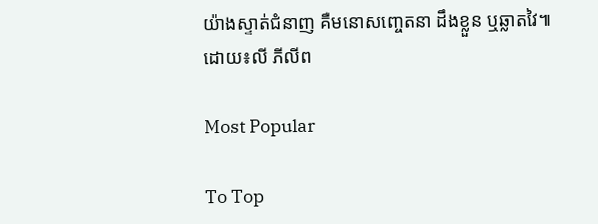យ៉ាងស្ទាត់ជំនាញ គឺមនោសញ្ចេតនា ដឹងខ្លួន ឬឆ្លាតវៃ៕ដោយ៖លី ភីលីព

Most Popular

To Top